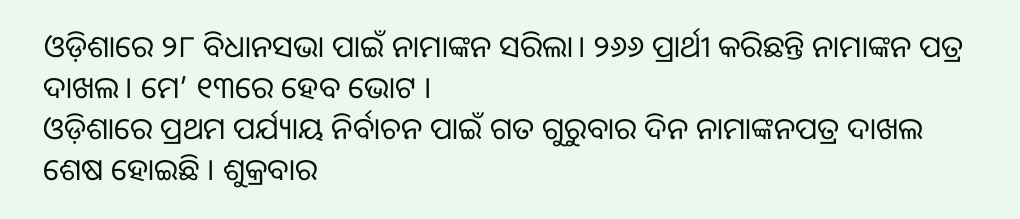ଓଡ଼ିଶାରେ ୨୮ ବିଧାନସଭା ପାଇଁ ନାମାଙ୍କନ ସରିଲା। ୨୬୬ ପ୍ରାର୍ଥୀ କରିଛନ୍ତି ନାମାଙ୍କନ ପତ୍ର ଦାଖଲ। ମେ’ ୧୩ରେ ହେବ ଭୋଟ ।
ଓଡ଼ିଶାରେ ପ୍ରଥମ ପର୍ଯ୍ୟାୟ ନିର୍ବାଚନ ପାଇଁ ଗତ ଗୁରୁବାର ଦିନ ନାମାଙ୍କନପତ୍ର ଦାଖଲ ଶେଷ ହୋଇଛି । ଶୁକ୍ରବାର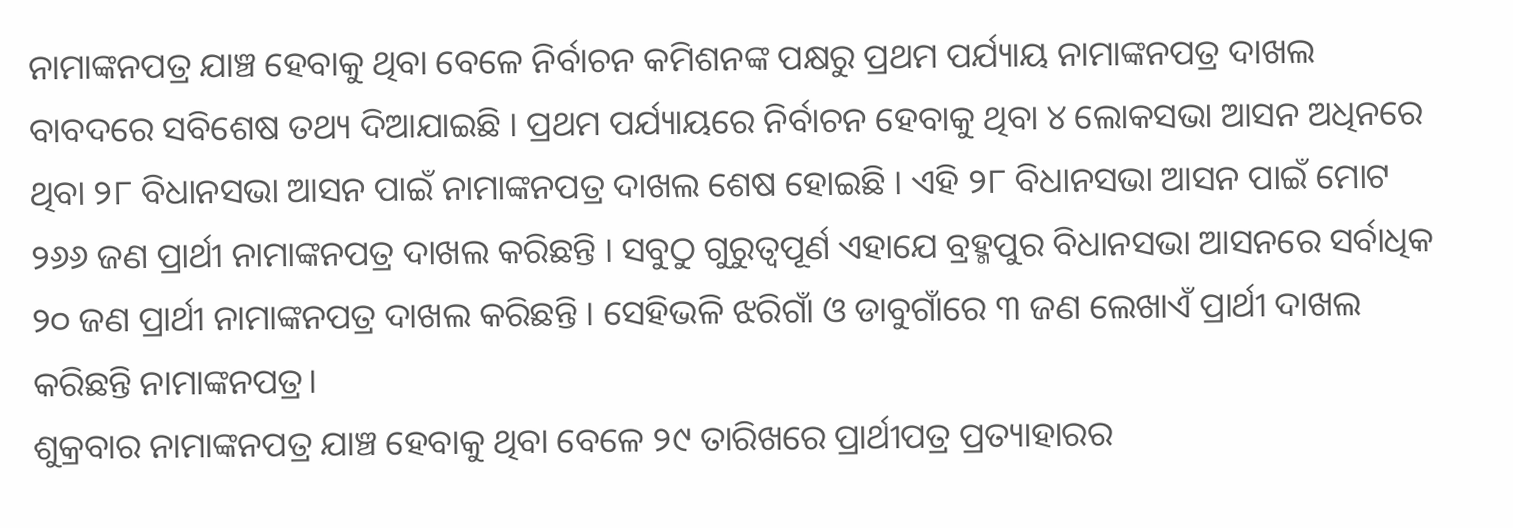ନାମାଙ୍କନପତ୍ର ଯାଞ୍ଚ ହେବାକୁ ଥିବା ବେଳେ ନିର୍ବାଚନ କମିଶନଙ୍କ ପକ୍ଷରୁ ପ୍ରଥମ ପର୍ଯ୍ୟାୟ ନାମାଙ୍କନପତ୍ର ଦାଖଲ ବାବଦରେ ସବିଶେଷ ତଥ୍ୟ ଦିଆଯାଇଛି । ପ୍ରଥମ ପର୍ଯ୍ୟାୟରେ ନିର୍ବାଚନ ହେବାକୁ ଥିବା ୪ ଲୋକସଭା ଆସନ ଅଧିନରେ ଥିବା ୨୮ ବିଧାନସଭା ଆସନ ପାଇଁ ନାମାଙ୍କନପତ୍ର ଦାଖଲ ଶେଷ ହୋଇଛି । ଏହି ୨୮ ବିଧାନସଭା ଆସନ ପାଇଁ ମୋଟ ୨୬୬ ଜଣ ପ୍ରାର୍ଥୀ ନାମାଙ୍କନପତ୍ର ଦାଖଲ କରିଛନ୍ତି । ସବୁଠୁ ଗୁରୁତ୍ୱପୂର୍ଣ ଏହାଯେ ବ୍ରହ୍ମପୁର ବିଧାନସଭା ଆସନରେ ସର୍ବାଧିକ ୨୦ ଜଣ ପ୍ରାର୍ଥୀ ନାମାଙ୍କନପତ୍ର ଦାଖଲ କରିଛନ୍ତି । ସେହିଭଳି ଝରିଗାଁ ଓ ଡାବୁଗାଁରେ ୩ ଜଣ ଲେଖାଏଁ ପ୍ରାର୍ଥୀ ଦାଖଲ କରିଛନ୍ତି ନାମାଙ୍କନପତ୍ର।
ଶୁକ୍ରବାର ନାମାଙ୍କନପତ୍ର ଯାଞ୍ଚ ହେବାକୁ ଥିବା ବେଳେ ୨୯ ତାରିଖରେ ପ୍ରାର୍ଥୀପତ୍ର ପ୍ରତ୍ୟାହାରର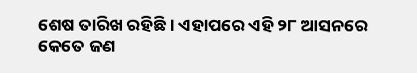ଶେଷ ତାରିଖ ରହିଛି । ଏହାପରେ ଏହି ୨୮ ଆସନରେ କେତେ ଜଣ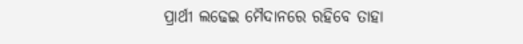ପ୍ରାର୍ଥୀ ଲଢେଇ ମୈଦାନରେ ରହିବେ ତାହା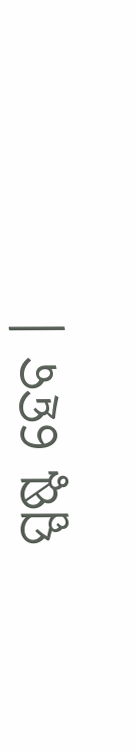ସ୍ପଷ୍ଟ ହେବ ।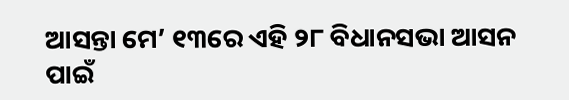ଆସନ୍ତା ମେ’ ୧୩ରେ ଏହି ୨୮ ବିଧାନସଭା ଆସନ ପାଇଁ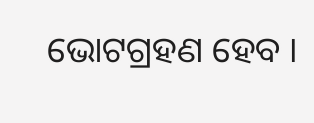ଭୋଟଗ୍ରହଣ ହେବ ।